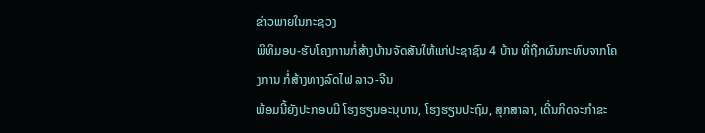ຂ່າວພາຍໃນກະຊວງ
ພິທິມອບ-ຮັບໂຄງການກໍ່ສ້າງບ້ານຈັດສັນໃຫ້ແກ່ປະຊາຊົນ 4 ບ້ານ ທີ່ຖືກຜົນກະທົບຈາກໂຄງການ ກໍ່ສ້າງທາງລົດໄຟ ລາວ-ຈີນ
ພ້ອມນີ້ຍັງປະກອບມີ ໂຮງຮຽນອະນຸບານ, ໂຮງຮຽນປະຖົມ, ສຸກສາລາ, ເດີ່ນກິດຈະກໍາຂະ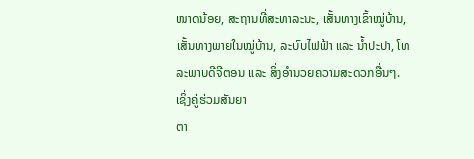ໜາດນ້ອຍ, ສະຖານທີ່ສະທາລະນະ, ເສັ້ນທາງເຂົ້າໝູ່ບ້ານ, ເສັ້ນທາງພາຍໃນໝູ່ບ້ານ, ລະບົບໄຟຟ້າ ແລະ ນ້ຳປະປາ, ໂທລະພາບດີຈີຕອນ ແລະ ສິ່ງອຳນວຍຄວາມສະດວກອື່ນໆ. ເຊິ່ງຄູ່ຮ່ວມສັນຍາ
ຕາ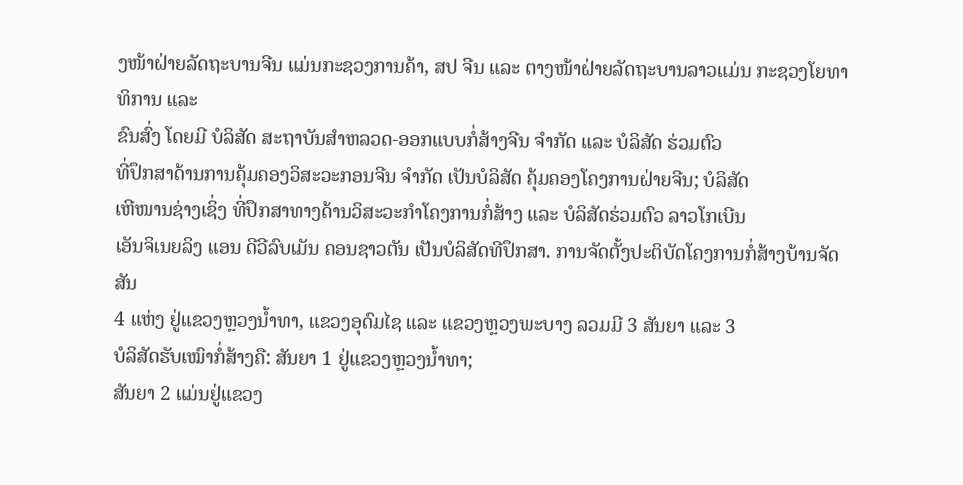ງໜ້າຝ່າຍລັດຖະບານຈີນ ແມ່ນກະຊວງການຄ້າ, ສປ ຈີນ ແລະ ຕາງໜ້າຝ່າຍລັດຖະບານລາວແມ່ນ ກະຊວງໂຍທາທິການ ແລະ
ຂົນສົ່ງ ໂດຍມີ ບໍລິສັດ ສະຖາບັນສຳຫລວດ-ອອກແບບກໍ່ສ້າງຈີນ ຈໍາກັດ ແລະ ບໍລິສັດ ຮ່ວມຕົວ
ທີ່ປຶກສາດ້ານການຄຸ້ມຄອງວິສະວະກອນຈີນ ຈໍາກັດ ເປັນບໍລິສັດ ຄຸ້ມຄອງໂຄງການຝ່າຍຈີນ; ບໍລິສັດ
ເຫີໜານຊ່າງເຊິ່ງ ທີ່ປຶກສາທາງດ້ານວິສະວະກຳໂຄງການກໍ່ສ້າງ ແລະ ບໍລິສັດຮ່ວມຕົວ ລາວໂກເບີນ
ເອັນຈິເນຍລິງ ແອນ ດີວີລົບເມັນ ຄອນຊາວຕັນ ເປັນບໍລິສັດທີປຶກສາ. ການຈັດຕັ້ງປະຕິບັດໂຄງການກໍ່ສ້າງບ້ານຈັດສັນ
4 ແຫ່ງ ຢູ່ແຂວງຫຼວງນໍ້າທາ, ແຂວງອຸດົມໄຊ ແລະ ແຂວງຫຼວງພະບາງ ລວມມີ 3 ສັນຍາ ແລະ 3
ບໍລິສັດຮັບເໝົາກໍ່ສ້າງຄື: ສັນຍາ 1 ຢູ່ແຂວງຫຼວງນໍ້າທາ;
ສັນຍາ 2 ແມ່ນຢູ່ແຂວງ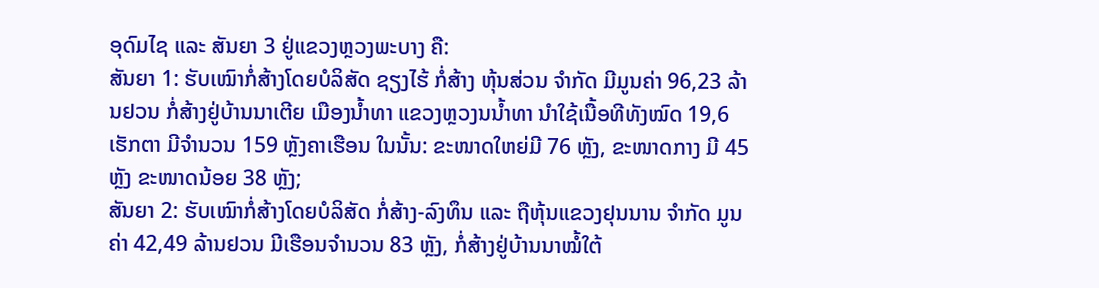ອຸດົມໄຊ ແລະ ສັນຍາ 3 ຢູ່ແຂວງຫຼວງພະບາງ ຄື:
ສັນຍາ 1: ຮັບເໝົາກໍ່ສ້າງໂດຍບໍລິສັດ ຊຽງໄຮ້ ກໍ່ສ້າງ ຫຸ້ນສ່ວນ ຈຳກັດ ມີມູນຄ່າ 96,23 ລ້ານຢວນ ກໍ່ສ້າງຢູ່ບ້ານນາເຕີຍ ເມືອງນໍ້າທາ ແຂວງຫຼວງນນໍ້າທາ ນຳໃຊ້ເນື້ອທີທັງໝົດ 19,6 ເຮັກຕາ ມີຈຳນວນ 159 ຫຼັງຄາເຮືອນ ໃນນັ້ນ: ຂະໜາດໃຫຍ່ມີ 76 ຫຼັງ, ຂະໜາດກາງ ມີ 45 ຫຼັງ ຂະໜາດນ້ອຍ 38 ຫຼັງ;
ສັນຍາ 2: ຮັບເໝົາກໍ່ສ້າງໂດຍບໍລິສັດ ກໍ່ສ້າງ-ລົງທຶນ ແລະ ຖືຫຸ້ນແຂວງຢຸນນານ ຈຳກັດ ມູນຄ່າ 42,49 ລ້ານຢວນ ມີເຮືອນຈຳນວນ 83 ຫຼັງ, ກໍ່ສ້າງຢູ່ບ້ານນາໝໍ້ໃຕ້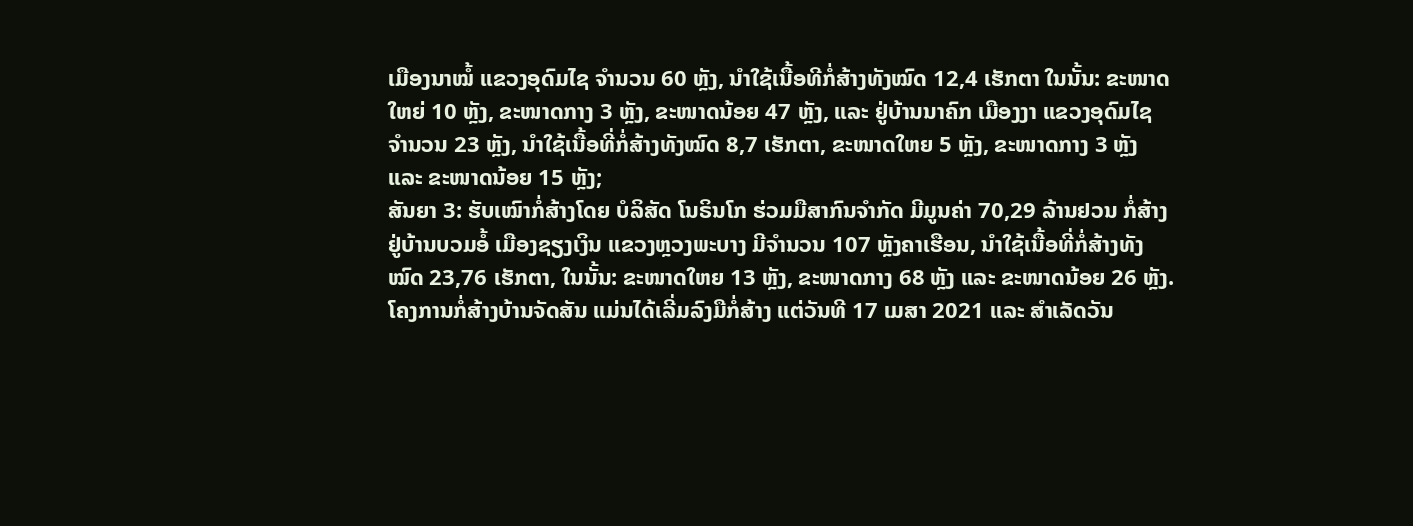ເມືອງນາໝໍ້ ແຂວງອຸດົມໄຊ ຈຳນວນ 60 ຫຼັງ, ນຳໃຊ້ເນື້ອທີກໍ່ສ້າງທັງໝົດ 12,4 ເຮັກຕາ ໃນນັ້ນ: ຂະໜາດໃຫຍ່ 10 ຫຼັງ, ຂະໜາດກາງ 3 ຫຼັງ, ຂະໜາດນ້ອຍ 47 ຫຼັງ, ແລະ ຢູ່ບ້ານນາຄົກ ເມືອງງາ ແຂວງອຸດົມໄຊ ຈຳນວນ 23 ຫຼັງ, ນຳໃຊ້ເນື້ອທີ່ກໍ່ສ້າງທັງໝົດ 8,7 ເຮັກຕາ, ຂະໜາດໃຫຍ 5 ຫຼັງ, ຂະໜາດກາງ 3 ຫຼັງ ແລະ ຂະໜາດນ້ອຍ 15 ຫຼັງ;
ສັນຍາ 3: ຮັບເໝົາກໍ່ສ້າງໂດຍ ບໍລິສັດ ໂນຣິນໂກ ຮ່ວມມືສາກົນຈຳກັດ ມີມູນຄ່າ 70,29 ລ້ານຢວນ ກໍ່ສ້າງຢູ່ບ້ານບວມອໍ້ ເມືອງຊຽງເງິນ ແຂວງຫຼວງພະບາງ ມີຈຳນວນ 107 ຫຼັງຄາເຮືອນ, ນຳໃຊ້ເນື້ອທີ່ກໍ່ສ້າງທັງໝົດ 23,76 ເຮັກຕາ, ໃນນັ້ນ: ຂະໜາດໃຫຍ 13 ຫຼັງ, ຂະໜາດກາງ 68 ຫຼັງ ແລະ ຂະໜາດນ້ອຍ 26 ຫຼັງ.
ໂຄງການກໍ່ສ້າງບ້ານຈັດສັນ ແມ່ນໄດ້ເລີ່ມລົງມືກໍ່ສ້າງ ແຕ່ວັນທີ 17 ເມສາ 2021 ແລະ ສຳເລັດວັນ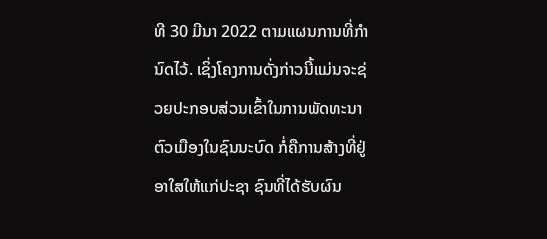ທີ 30 ມີນາ 2022 ຕາມແຜນການທີ່ກຳນົດໄວ້. ເຊິ່ງໂຄງການດັ່ງກ່າວນີ້ແມ່ນຈະຊ່ວຍປະກອບສ່ວນເຂົ້າໃນການພັດທະນາຕົວເມືອງໃນຊົນນະບົດ ກໍ່ຄືການສ້າງທີ່ຢູ່ອາໃສໃຫ້ແກ່ປະຊາ ຊົນທີ່ໄດ້ຮັບຜົນ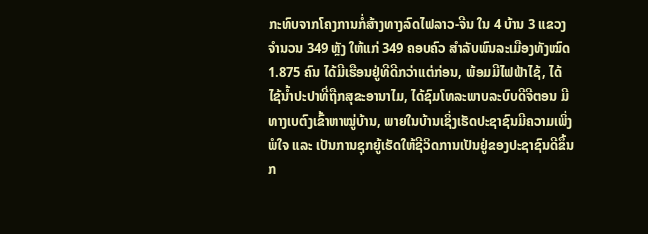ກະທົບຈາກໂຄງການກໍ່ສ້າງທາງລົດໄຟລາວ-ຈີນ ໃນ 4 ບ້ານ 3 ແຂວງ ຈຳນວນ 349 ຫຼັງ ໃຫ້ແກ່ 349 ຄອບຄົວ ສຳລັບພົນລະເມືອງທັງໝົດ 1.875 ຄົນ ໄດ້ມີເຮືອນຢູ່ທີດີກວ່າແຕ່ກ່ອນ, ພ້ອມມີໄຟຟ້າໄຊ້, ໄດ້ໄຊ້ນໍ້າປະປາທີ່ຖືກສຸຂະອານາໄມ, ໄດ້ຊົມໂທລະພາບລະບົບດີຈີຕອນ ມີທາງເບຕົງເຂົ້າຫາໝູ່ບ້ານ, ພາຍໃນບ້ານເຊິ່ງເຮັດປະຊາຊົນມີຄວາມເພິ່ງພໍໃຈ ແລະ ເປັນການຊຸກຍູ້ເຮັດໃຫ້ຊີວິດການເປັນຢູ່ຂອງປະຊາຊົນດີຂຶ້ນກ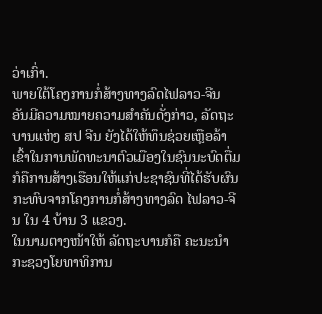ວ່າເກົ່າ.
ພາຍໃຕ້ໂຄງການກໍ່ສ້າງທາງລົດໄຟລາວ-ຈີນ ອັນມີຄວາມໝາຍຄວາມສຳຄັນດັ່ງກ່າວ, ລັດຖະບານແຫ່ງ ສປ ຈີນ ຍັງໄດ້ໃຫ້ທຶນຊ່ວຍເຫຼືອລ້າ ເຂົ້າໃນການພັດທະນາຕົວເມືອງໃນຊົນນະບົດຕື່ມກໍຄືການສ້າງເຮືອນໃຫ້ແກ່ປະຊາຊົນທີ່ໄດ້ຮັບຜົນກະທົບຈາກໂຄງການກໍ່ສ້າງທາງລົດ ໄຟລາວ-ຈີນ ໃນ 4 ບ້ານ 3 ແຂວງ.
ໃນນາມຕາງໜ້າໃຫ້ ລັດຖະບານກໍຄື ຄະນະນຳ ກະຊວງໂຍທາທິການ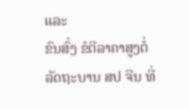ແລະ
ຂົນສົ່ງ ຂໍຕີລາຄາສູງຕໍ່ ລັດຖະບານ ສປ ຈີນ ທີ່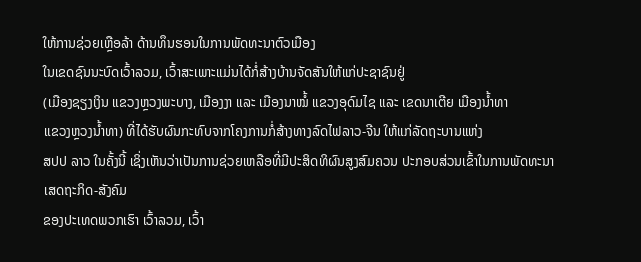ໃຫ້ການຊ່ວຍເຫຼືອລ້າ ດ້ານທຶນຮອນໃນການພັດທະນາຕົວເມືອງ
ໃນເຂດຊົນນະບົດເວົ້າລວມ, ເວົ້າສະເພາະແມ່ນໄດ້ກໍ່ສ້າງບ້ານຈັດສັນໃຫ້ແກ່ປະຊາຊົນຢູ່
(ເມືອງຊຽງເງິນ ແຂວງຫຼວງພະບາງ, ເມືອງງາ ແລະ ເມືອງນາໝໍ້ ແຂວງອຸດົມໄຊ ແລະ ເຂດນາເຕີຍ ເມືອງນໍ້າທາ
ແຂວງຫຼວງນ້ຳທາ) ທີ່ໄດ້ຮັບຜົນກະທົບຈາກໂຄງການກໍ່ສ້າງທາງລົດໄຟລາວ-ຈີນ ໃຫ້ແກ່ລັດຖະບານແຫ່ງ
ສປປ ລາວ ໃນຄັ້ງນີ້ ເຊິ່ງເຫັນວ່າເປັນການຊ່ວຍເຫລືອທີ່ມີປະສິດທິຜົນສູງສົມຄວນ ປະກອບສ່ວນເຂົ້າໃນການພັດທະນາເສດຖະກິດ-ສັງຄົມ
ຂອງປະເທດພວກເຮົາ ເວົ້າລວມ, ເວົ້າ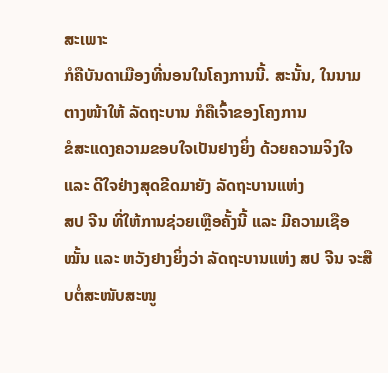ສະເພາະ
ກໍຄືບັນດາເມືອງທີ່ນອນໃນໂຄງການນີ້. ສະນັ້ນ, ໃນນາມຕາງໜ້າໃຫ້ ລັດຖະບານ ກໍຄືເຈົ້າຂອງໂຄງການ
ຂໍສະແດງຄວາມຂອບໃຈເປັນຢາງຍິ່ງ ດ້ວຍຄວາມຈິງໃຈ ແລະ ດີໃຈຢ່າງສຸດຂີດມາຍັງ ລັດຖະບານແຫ່ງ
ສປ ຈີນ ທີ່ໃຫ້ການຊ່ວຍເຫຼືອຄັ້ງນີ້ ແລະ ມີຄວາມເຊືອໝັ້ນ ແລະ ຫວັງຢາງຍິ່ງວ່າ ລັດຖະບານແຫ່ງ ສປ ຈີນ ຈະສືບຕໍ່ສະໜັບສະໜູ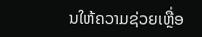ນໃຫ້ຄວາມຊ່ວຍເຫຼື່ອ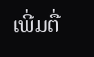ເພີ່ມຕື່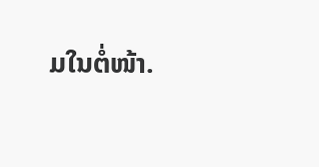ມໃນຕໍ່ໜ້າ.